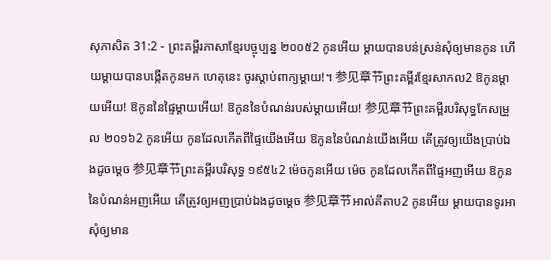សុភាសិត 31:2 - ព្រះគម្ពីរភាសាខ្មែរបច្ចុប្បន្ន ២០០៥2 កូនអើយ ម្ដាយបានបន់ស្រន់សុំឲ្យមានកូន ហើយម្ដាយបានបង្កើតកូនមក ហេតុនេះ ចូរស្ដាប់ពាក្យម្ដាយ!។ 参见章节ព្រះគម្ពីរខ្មែរសាកល2 ឱកូនម្ដាយអើយ! ឱកូននៃផ្ទៃម្ដាយអើយ! ឱកូននៃបំណន់របស់ម្ដាយអើយ! 参见章节ព្រះគម្ពីរបរិសុទ្ធកែសម្រួល ២០១៦2 កូនអើយ កូនដែលកើតពីផ្ទៃយើងអើយ ឱកូននៃបំណន់យើងអើយ តើត្រូវឲ្យយើងប្រាប់ឯងដូចម្តេច 参见章节ព្រះគម្ពីរបរិសុទ្ធ ១៩៥៤2 ម៉េចកូនអើយ ម៉េច កូនដែលកើតពីផ្ទៃអញអើយ ឱកូននៃបំណន់អញអើយ តើត្រូវឲ្យអញប្រាប់ឯងដូចម្តេច 参见章节អាល់គីតាប2 កូនអើយ ម្ដាយបានទូរអាសុំឲ្យមាន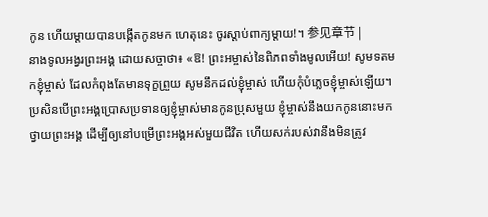កូន ហើយម្ដាយបានបង្កើតកូនមក ហេតុនេះ ចូរស្ដាប់ពាក្យម្ដាយ!។ 参见章节 |
នាងទូលអង្វរព្រះអង្គ ដោយសច្ចាថា៖ «ឱ! ព្រះអម្ចាស់នៃពិភពទាំងមូលអើយ! សូមទតមកខ្ញុំម្ចាស់ ដែលកំពុងតែមានទុក្ខព្រួយ សូមនឹកដល់ខ្ញុំម្ចាស់ ហើយកុំបំភ្លេចខ្ញុំម្ចាស់ឡើយ។ ប្រសិនបើព្រះអង្គប្រោសប្រទានឲ្យខ្ញុំម្ចាស់មានកូនប្រុសមួយ ខ្ញុំម្ចាស់នឹងយកកូននោះមកថ្វាយព្រះអង្គ ដើម្បីឲ្យនៅបម្រើព្រះអង្គអស់មួយជីវិត ហើយសក់របស់វានឹងមិនត្រូវ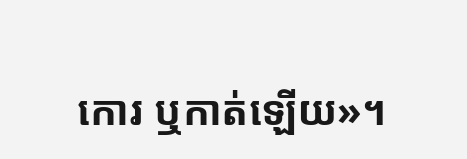កោរ ឬកាត់ឡើយ»។